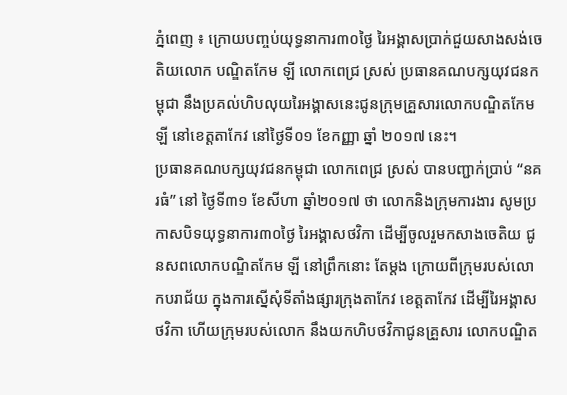ភ្នំពេញ ៖ ក្រោយបញ្ចប់យុទ្ធនាការ៣០ថ្ងៃ រៃអង្គាសប្រាក់ជួយសាងសង់ចេតិយលោក បណ្ឌិតកែម ឡី លោកពេជ្រ ស្រស់ ប្រធានគណបក្សយុវជនកម្ពុជា នឹងប្រគល់ហិបលុយរៃអង្គាសនេះជូនក្រុមគ្រួសារលោកបណ្ឌិតកែម ឡី នៅខេត្តតាកែវ នៅថ្ងៃទី០១ ខែកញ្ញា ឆ្នាំ ២០១៧ នេះ។
ប្រធានគណបក្សយុវជនកម្ពុជា លោកពេជ្រ ស្រស់ បានបញ្ជាក់ប្រាប់ “នគរធំ” នៅ ថ្ងៃទី៣១ ខែសីហា ឆ្នាំ២០១៧ ថា លោកនិងក្រុមការងារ សូមប្រកាសបិទយុទ្ធនាការ៣០ថ្ងៃ រៃអង្គាសថវិកា ដើម្បីចូលរួមកសាងចេតិយ ជូនសពលោកបណ្ឌិតកែម ឡី នៅព្រឹកនោះ តែម្តង ក្រោយពីក្រុមរបស់លោកបរាជ័យ ក្នុងការស្នើសុំទីតាំងផ្សារក្រុងតាកែវ ខេត្តតាកែវ ដើម្បីរៃអង្គាសថវិកា ហើយក្រុមរបស់លោក នឹងយកហិបថវិកាជូនគ្រួសារ លោកបណ្ឌិត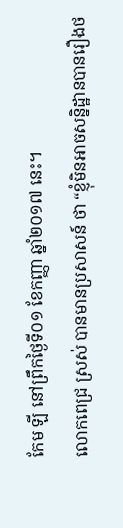កែម ឡី នៅព្រឹកថ្ងៃទី០១ ខែកញ្ញា ឆ្នាំ២០១៧ នេះ។
លោកពេជ្រ ស្រស់ បានមានប្រសាសន៍ ថា “ខ្ញុំមិនអាចសន្និដ្ឋានបានរឿងថ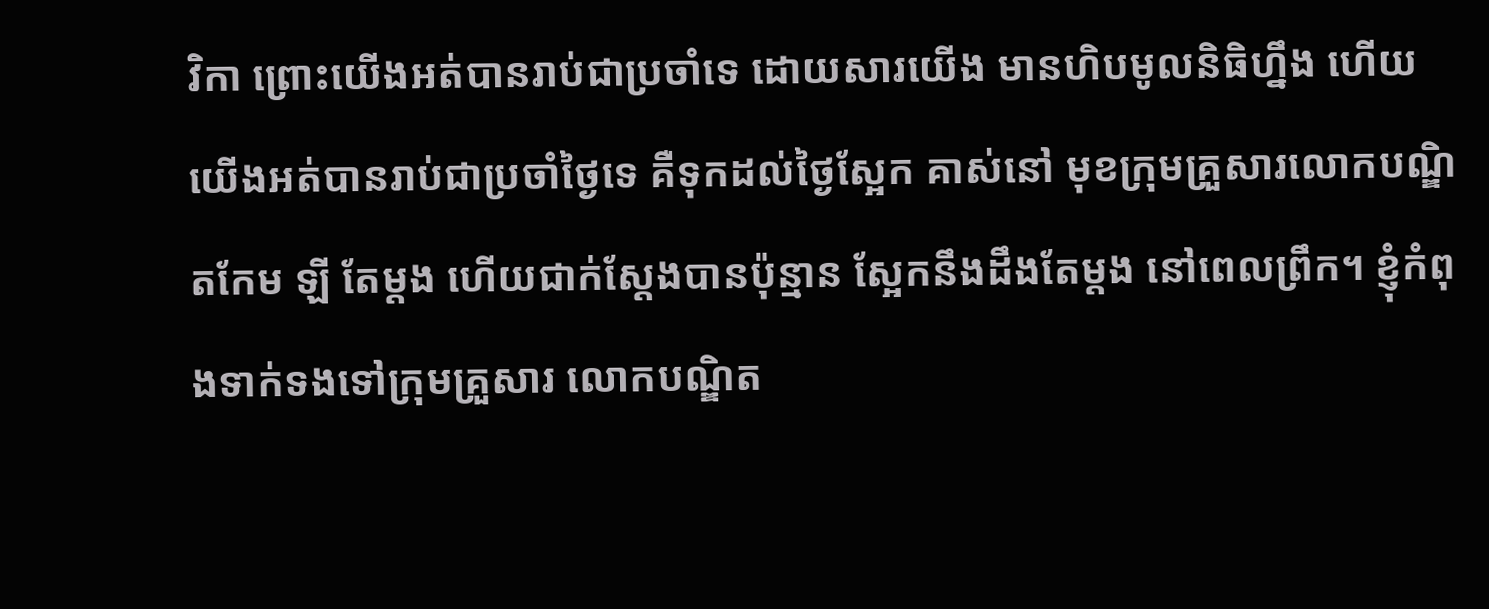វិកា ព្រោះយើងអត់បានរាប់ជាប្រចាំទេ ដោយសារយើង មានហិបមូលនិធិហ្នឹង ហើយយើងអត់បានរាប់ជាប្រចាំថ្ងៃទេ គឺទុកដល់ថ្ងៃស្អែក គាស់នៅ មុខក្រុមគ្រួសារលោកបណ្ឌិតកែម ឡី តែម្តង ហើយជាក់ស្តែងបានប៉ុន្មាន ស្អែកនឹងដឹងតែម្តង នៅពេលព្រឹក។ ខ្ញុំកំពុងទាក់ទងទៅក្រុមគ្រួសារ លោកបណ្ឌិត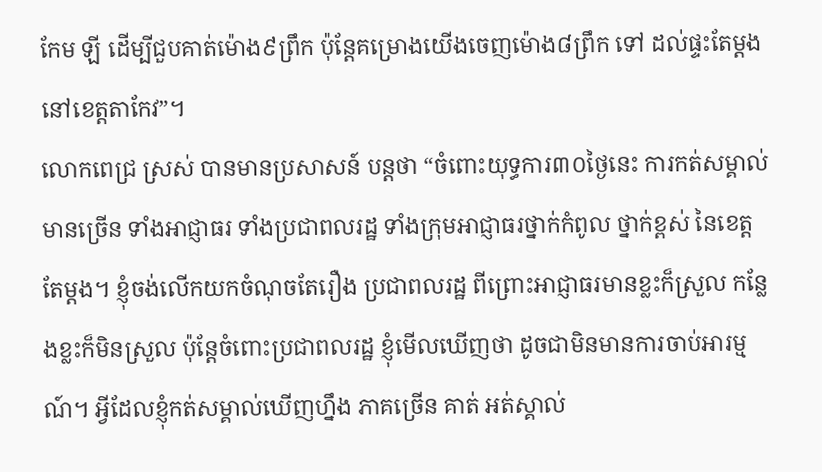កែម ឡី ដើម្បីជួបគាត់ម៉ោង៩ព្រឹក ប៉ុន្តែគម្រោងយើងចេញម៉ោង៨ព្រឹក ទៅ ដល់ផ្ទះតែម្តង នៅខេត្តតាកែវ”។
លោកពេជ្រ ស្រស់ បានមានប្រសាសន៍ បន្តថា “ចំពោះយុទ្ធការ៣០ថ្ងៃនេះ ការកត់សម្គាល់ មានច្រើន ទាំងអាជ្ញាធរ ទាំងប្រជាពលរដ្ឋ ទាំងក្រុមអាជ្ញាធរថ្នាក់កំពូល ថ្នាក់ខ្ពស់ នៃខេត្តតែម្តង។ ខ្ញុំចង់លើកយកចំណុចតែរឿង ប្រជាពលរដ្ឋ ពីព្រោះអាជ្ញាធរមានខ្លះក៏ស្រួល កន្លែងខ្លះក៏មិនស្រួល ប៉ុន្តែចំពោះប្រជាពលរដ្ឋ ខ្ញុំមើលឃើញថា ដូចជាមិនមានការចាប់អារម្មណ៍។ អ្វីដែលខ្ញុំកត់សម្គាល់ឃើញហ្នឹង ភាគច្រើន គាត់ អត់ស្គាល់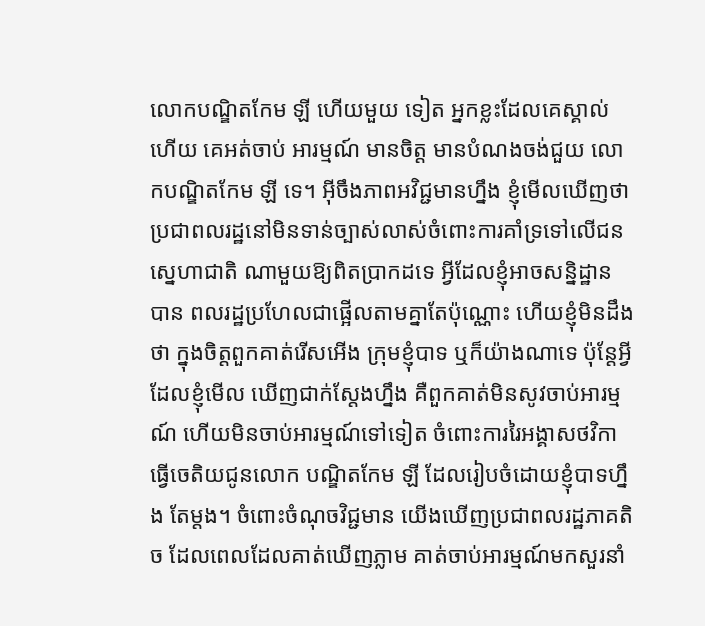លោកបណ្ឌិតកែម ឡី ហើយមួយ ទៀត អ្នកខ្លះដែលគេស្គាល់ហើយ គេអត់ចាប់ អារម្មណ៍ មានចិត្ត មានបំណងចង់ជួយ លោកបណ្ឌិតកែម ឡី ទេ។ អ៊ីចឹងភាពអវិជ្ជមានហ្នឹង ខ្ញុំមើលឃើញថា ប្រជាពលរដ្ឋនៅមិនទាន់ច្បាស់លាស់ចំពោះការគាំទ្រទៅលើជនស្នេហាជាតិ ណាមួយឱ្យពិតប្រាកដទេ អ្វីដែលខ្ញុំអាចសន្និដ្ឋាន បាន ពលរដ្ឋប្រហែលជាផ្អើលតាមគ្នាតែប៉ុណ្ណោះ ហើយខ្ញុំមិនដឹងថា ក្នុងចិត្តពួកគាត់រើសអើង ក្រុមខ្ញុំបាទ ឬក៏យ៉ាងណាទេ ប៉ុន្តែអ្វីដែលខ្ញុំមើល ឃើញជាក់ស្តែងហ្នឹង គឺពួកគាត់មិនសូវចាប់អារម្មណ៍ ហើយមិនចាប់អារម្មណ៍ទៅទៀត ចំពោះការរៃអង្គាសថវិកាធ្វើចេតិយជូនលោក បណ្ឌិតកែម ឡី ដែលរៀបចំដោយខ្ញុំបាទហ្នឹង តែម្តង។ ចំពោះចំណុចវិជ្ជមាន យើងឃើញប្រជាពលរដ្ឋភាគតិច ដែលពេលដែលគាត់ឃើញភ្លាម គាត់ចាប់អារម្មណ៍មកសួរនាំ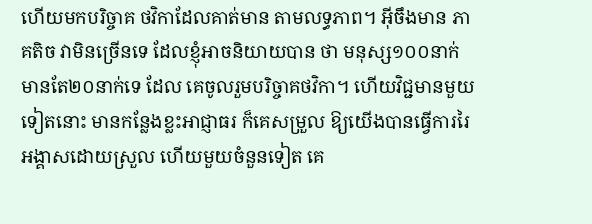ហើយមកបរិច្ចាគ ថវិកាដែលគាត់មាន តាមលទ្ធភាព។ អ៊ីចឹងមាន ភាគតិច វាមិនច្រើនទេ ដែលខ្ញុំអាចនិយាយបាន ថា មនុស្ស១០០នាក់ មានតែ២០នាក់ទេ ដែល គេចូលរួមបរិច្ចាគថវិកា។ ហើយវិជ្ជមានមួយទៀតនោះ មានកន្លែងខ្លះអាជ្ញាធរ ក៏គេសម្រួល ឱ្យយើងបានធ្វើការរៃអង្គាសដោយស្រួល ហើយមួយចំនួនទៀត គេ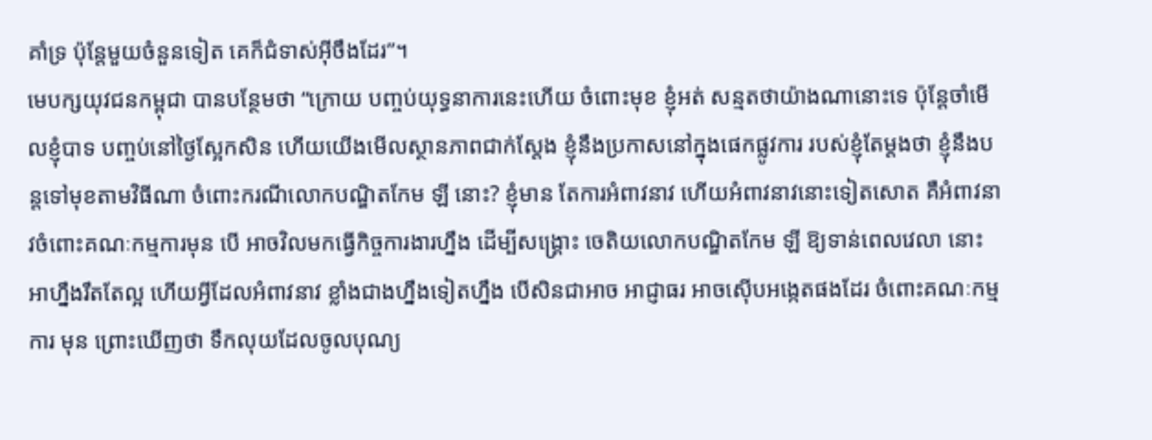គាំទ្រ ប៉ុន្តែមួយចំនួនទៀត គេក៏ជំទាស់អ៊ីចឹងដែរ”។
មេបក្សយុវជនកម្ពុជា បានបន្ថែមថា “ក្រោយ បញ្ចប់យុទ្ធនាការនេះហើយ ចំពោះមុខ ខ្ញុំអត់ សន្មតថាយ៉ាងណានោះទេ ប៉ុន្តែចាំមើលខ្ញុំបាទ បញ្ចប់នៅថ្ងៃស្អែកសិន ហើយយើងមើលស្ថានភាពជាក់ស្តែង ខ្ញុំនឹងប្រកាសនៅក្នុងផេកផ្លូវការ របស់ខ្ញុំតែម្តងថា ខ្ញុំនឹងបន្តទៅមុខតាមវិធីណា ចំពោះករណីលោកបណ្ឌិតកែម ឡី នោះ? ខ្ញុំមាន តែការអំពាវនាវ ហើយអំពាវនាវនោះទៀតសោត គឺអំពាវនាវចំពោះគណៈកម្មការមុន បើ អាចវិលមកធ្វើកិច្ចការងារហ្នឹង ដើម្បីសង្គ្រោះ ចេតិយលោកបណ្ឌិតកែម ឡី ឱ្យទាន់ពេលវេលា នោះ អាហ្នឹងរឹតតែល្អ ហើយអ្វីដែលអំពាវនាវ ខ្លាំងជាងហ្នឹងទៀតហ្នឹង បើសិនជាអាច អាជ្ញាធរ អាចស៊ើបអង្កេតផងដែរ ចំពោះគណៈកម្មការ មុន ព្រោះឃើញថា ទឹកលុយដែលចូលបុណ្យ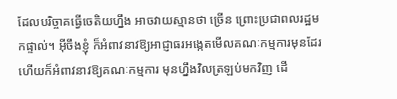ដែលបរិច្ចាគធ្វើចេតិយហ្នឹង អាចវាយស្មានថា ច្រើន ព្រោះប្រជាពលរដ្ឋមកផ្ទាល់។ អ៊ីចឹងខ្ញុំ ក៏អំពាវនាវឱ្យអាជ្ញាធរអង្កេតមើលគណៈកម្មការមុនដែរ ហើយក៏អំពាវនាវឱ្យគណៈកម្មការ មុនហ្នឹងវិលត្រឡប់មកវិញ ដើ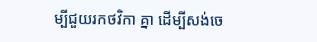ម្បីជួយរកថវិកា គ្នា ដើម្បីសង់ចេ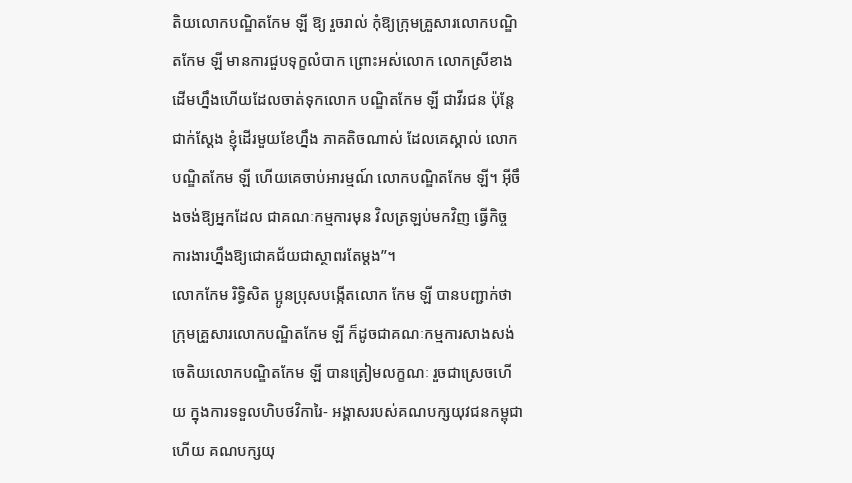តិយលោកបណ្ឌិតកែម ឡី ឱ្យ រួចរាល់ កុំឱ្យក្រុមគ្រួសារលោកបណ្ឌិតកែម ឡី មានការជួបទុក្ខលំបាក ព្រោះអស់លោក លោកស្រីខាងដើមហ្នឹងហើយដែលចាត់ទុកលោក បណ្ឌិតកែម ឡី ជាវីរជន ប៉ុន្តែជាក់ស្តែង ខ្ញុំដើរមួយខែហ្នឹង ភាគតិចណាស់ ដែលគេស្គាល់ លោកបណ្ឌិតកែម ឡី ហើយគេចាប់អារម្មណ៍ លោកបណ្ឌិតកែម ឡី។ អ៊ីចឹងចង់ឱ្យអ្នកដែល ជាគណៈកម្មការមុន វិលត្រឡប់មកវិញ ធ្វើកិច្ច ការងារហ្នឹងឱ្យជោគជ័យជាស្ថាពរតែម្តង”។
លោកកែម រិទ្ធិសិត ប្អូនប្រុសបង្កើតលោក កែម ឡី បានបញ្ជាក់ថា ក្រុមគ្រួសារលោកបណ្ឌិតកែម ឡី ក៏ដូចជាគណៈកម្មការសាងសង់ ចេតិយលោកបណ្ឌិតកែម ឡី បានត្រៀមលក្ខណៈ រួចជាស្រេចហើយ ក្នុងការទទួលហិបថវិការៃ- អង្គាសរបស់គណបក្សយុវជនកម្ពុជា ហើយ គណបក្សយុ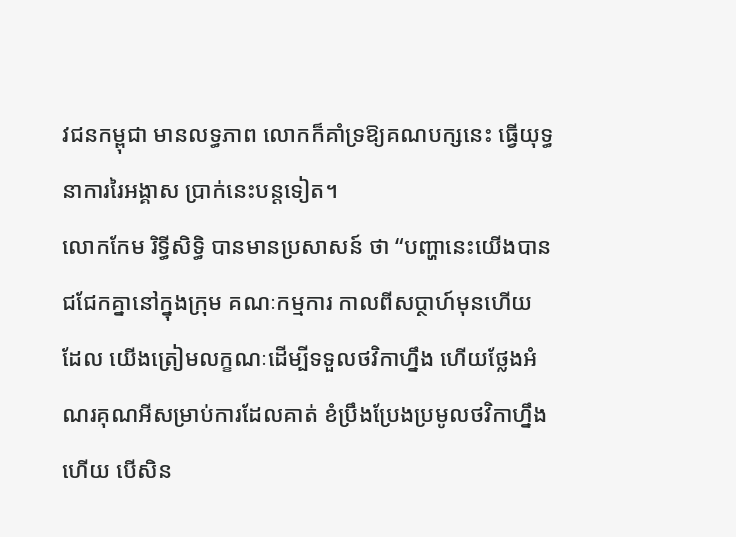វជនកម្ពុជា មានលទ្ធភាព លោកក៏គាំទ្រឱ្យគណបក្សនេះ ធ្វើយុទ្ធនាការរៃអង្គាស ប្រាក់នេះបន្តទៀត។
លោកកែម រិទ្ធីសិទ្ធិ បានមានប្រសាសន៍ ថា “បញ្ហានេះយើងបានជជែកគ្នានៅក្នុងក្រុម គណៈកម្មការ កាលពីសប្ថាហ៍មុនហើយ ដែល យើងត្រៀមលក្ខណៈដើម្បីទទួលថវិកាហ្នឹង ហើយថ្លែងអំណរគុណអីសម្រាប់ការដែលគាត់ ខំប្រឹងប្រែងប្រមូលថវិកាហ្នឹងហើយ បើសិន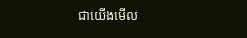ជាយើងមើល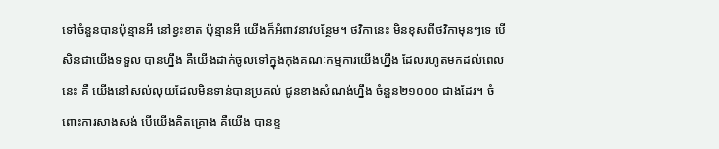ទៅចំនួនបានប៉ុន្មានអី នៅខ្វះខាត ប៉ុន្មានអី យើងក៏អំពាវនាវបន្ថែម។ ថវិកានេះ មិនខុសពីថវិកាមុនៗទេ បើសិនជាយើងទទួល បានហ្នឹង គឺយើងដាក់ចូលទៅក្នុងកុងគណៈកម្មការយើងហ្នឹង ដែលរហូតមកដល់ពេលនេះ គឺ យើងនៅសល់លុយដែលមិនទាន់បានប្រគល់ ជូនខាងសំណង់ហ្នឹង ចំនួន២១០០០ ជាងដែរ។ ចំពោះការសាងសង់ បើយើងគិតគ្រោង គឺយើង បានខ្ទ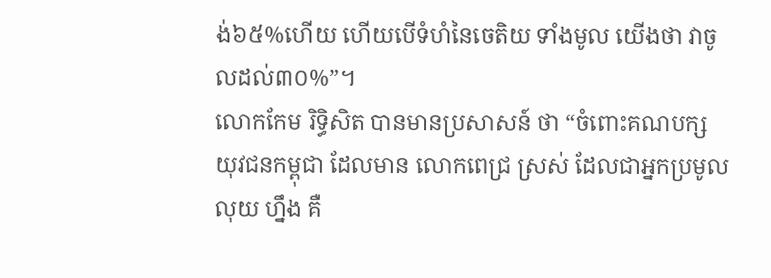ង់៦៥%ហើយ ហើយបើទំហំនៃចេតិយ ទាំងមូល យើងថា វាចូលដល់៣០%”។
លោកកែម រិទ្ធិសិត បានមានប្រសាសន៍ ថា “ចំពោះគណបក្សយុវជនកម្ពុជា ដែលមាន លោកពេជ្រ ស្រស់ ដែលជាអ្នកប្រមូលលុយ ហ្នឹង គឺ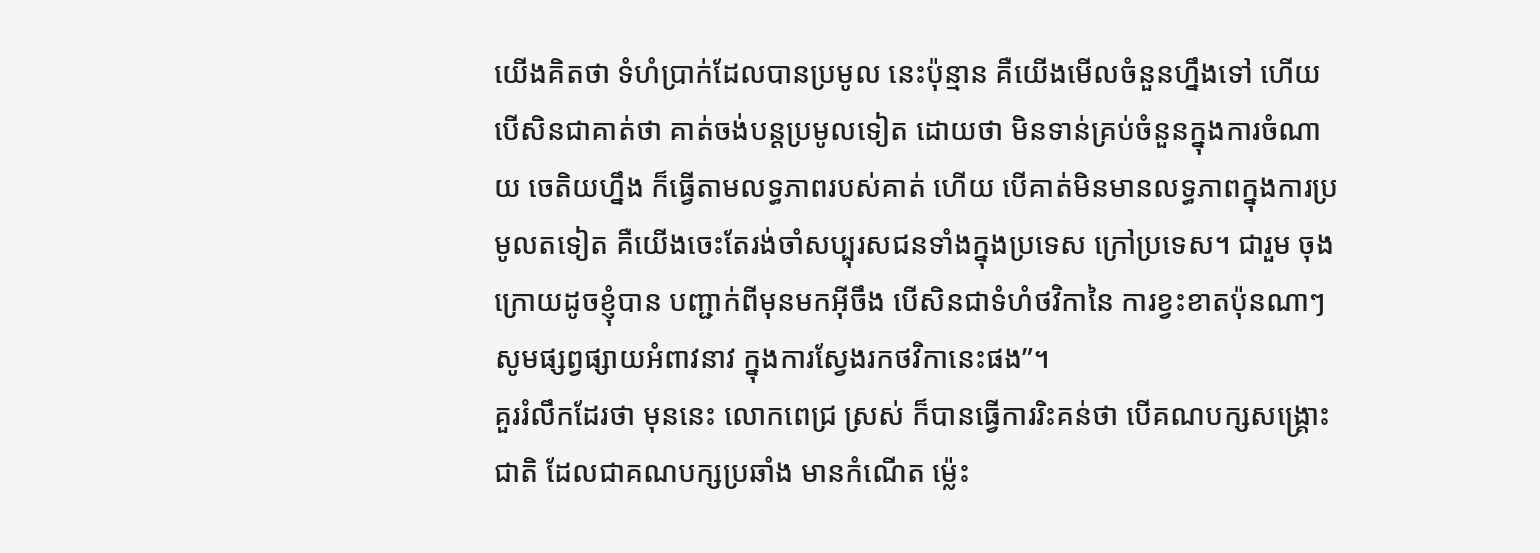យើងគិតថា ទំហំប្រាក់ដែលបានប្រមូល នេះប៉ុន្មាន គឺយើងមើលចំនួនហ្នឹងទៅ ហើយ បើសិនជាគាត់ថា គាត់ចង់បន្តប្រមូលទៀត ដោយថា មិនទាន់គ្រប់ចំនួនក្នុងការចំណាយ ចេតិយហ្នឹង ក៏ធ្វើតាមលទ្ធភាពរបស់គាត់ ហើយ បើគាត់មិនមានលទ្ធភាពក្នុងការប្រមូលតទៀត គឺយើងចេះតែរង់ចាំសប្បុរសជនទាំងក្នុងប្រទេស ក្រៅប្រទេស។ ជារួម ចុងក្រោយដូចខ្ញុំបាន បញ្ជាក់ពីមុនមកអ៊ីចឹង បើសិនជាទំហំថវិកានៃ ការខ្វះខាតប៉ុនណាៗ សូមផ្សព្វផ្សាយអំពាវនាវ ក្នុងការស្វែងរកថវិកានេះផង”។
គួររំលឹកដែរថា មុននេះ លោកពេជ្រ ស្រស់ ក៏បានធ្វើការរិះគន់ថា បើគណបក្សសង្គ្រោះជាតិ ដែលជាគណបក្សប្រឆាំង មានកំណើត ម៉្លេះ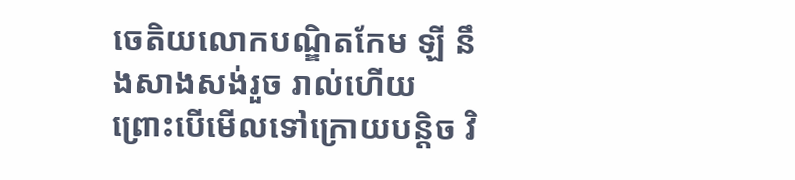ចេតិយលោកបណ្ឌិតកែម ឡី នឹងសាងសង់រួច រាល់ហើយ ព្រោះបើមើលទៅក្រោយបន្តិច វិ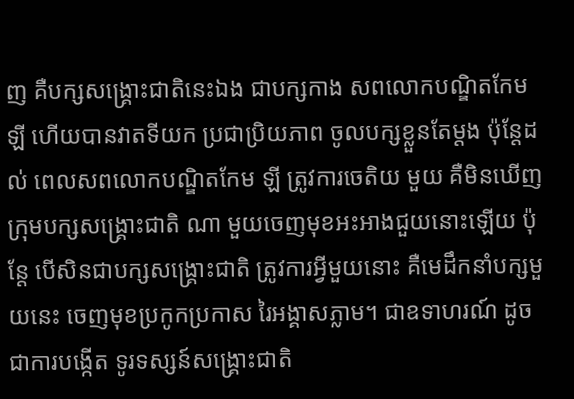ញ គឺបក្សសង្គ្រោះជាតិនេះឯង ជាបក្សកាង សពលោកបណ្ឌិតកែម ឡី ហើយបានវាតទីយក ប្រជាប្រិយភាព ចូលបក្សខ្លួនតែម្តង ប៉ុន្តែដល់ ពេលសពលោកបណ្ឌិតកែម ឡី ត្រូវការចេតិយ មួយ គឺមិនឃើញក្រុមបក្សសង្គ្រោះជាតិ ណា មួយចេញមុខអះអាងជួយនោះឡើយ ប៉ុន្តែ បើសិនជាបក្សសង្គ្រោះជាតិ ត្រូវការអ្វីមួយនោះ គឺមេដឹកនាំបក្សមួយនេះ ចេញមុខប្រកូកប្រកាស រៃអង្គាសភ្លាម។ ជាឧទាហរណ៍ ដូចជាការបង្កើត ទូរទស្សន៍សង្គ្រោះជាតិ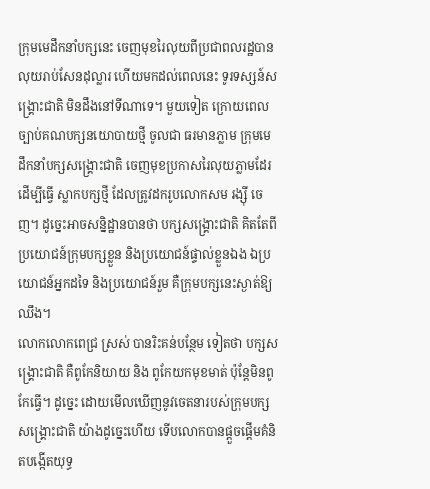ក្រុមមេដឹកនាំបក្សនេះ ចេញមុខរៃលុយពីប្រជាពលរដ្ឋបានលុយរាប់សែនដុល្លារ ហើយមកដល់ពេលនេះ ទូរទស្សន៍សង្គ្រោះជាតិ មិនដឹងនៅទីណាទេ។ មួយទៀត ក្រោយពេលច្បាប់គណបក្សនយោបាយថ្មី ចូលជា ធរមានភ្លាម ក្រុមមេដឹកនាំបក្សសង្គ្រោះជាតិ ចេញមុខប្រកាសរៃលុយភ្លាមដែរ ដើម្បីធ្វើ ស្លាកបក្សថ្មី ដែលត្រូវដករូបលោកសម រង្ស៊ី ចេញ។ ដូច្នេះអាចសន្និដ្ឋានបានថា បក្សសង្គ្រោះជាតិ គិតតែពីប្រយោជន៍ក្រុមបក្សខ្លួន និងប្រយោជន៍ផ្ទាល់ខ្លួនឯង ឯប្រយោជន៍អ្នកដទៃ និងប្រយោជន៍រួម គឺក្រុមបក្សនេះស្ងាត់ឱ្យឈឹង។
លោកលោកពេជ្រ ស្រស់ បានរិះគន់បន្ថែម ទៀតថា បក្សសង្គ្រោះជាតិ គឺពូកែនិយាយ និង ពូកែយកមុខមាត់ ប៉ុន្តែមិនពូកែធ្វើ។ ដូច្នេះ ដោយមើលឃើញនូវចេតនារបស់ក្រុមបក្សសង្គ្រោះជាតិ យ៉ាងដូច្នេះហើយ ទើបលោកបានផ្តួចផ្តើមគំនិតបង្កើតយុទ្ធ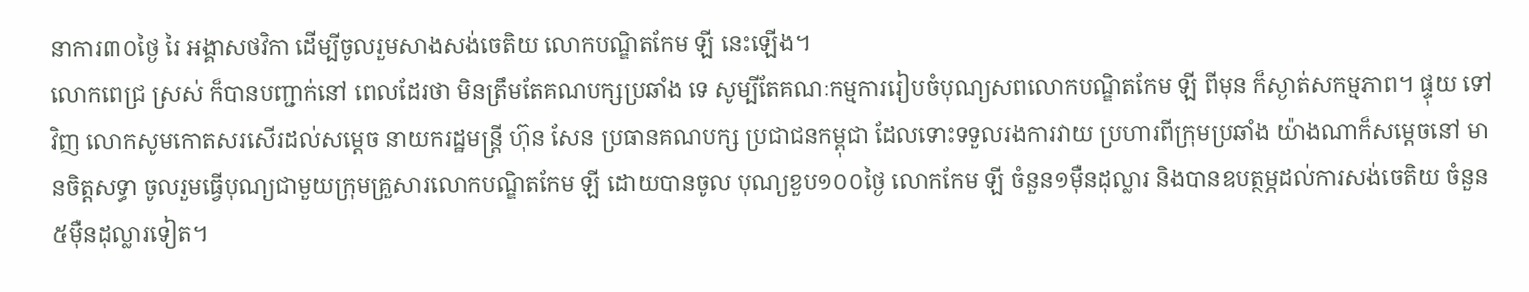នាការ៣០ថ្ងៃ រៃ អង្គាសថវិកា ដើម្បីចូលរួមសាងសង់ចេតិយ លោកបណ្ឌិតកែម ឡី នេះឡើង។
លោកពេជ្រ ស្រស់ ក៏បានបញ្ជាក់នៅ ពេលដែរថា មិនត្រឹមតែគណបក្សប្រឆាំង ទេ សូម្បីតែគណៈកម្មការរៀបចំបុណ្យសពលោកបណ្ឌិតកែម ឡី ពីមុន ក៏ស្ងាត់សកម្មភាព។ ផ្ទុយ ទៅវិញ លោកសូមកោតសរសើរដល់សម្តេច នាយករដ្ឋមន្ត្រី ហ៊ុន សែន ប្រធានគណបក្ស ប្រជាជនកម្ពុជា ដែលទោះទទួលរងការវាយ ប្រហារពីក្រុមប្រឆាំង យ៉ាងណាក៏សម្តេចនៅ មានចិត្តសទ្ធា ចូលរួមធ្វើបុណ្យជាមួយក្រុមគ្រួសារលោកបណ្ឌិតកែម ឡី ដោយបានចូល បុណ្យខួប១០០ថ្ងៃ លោកកែម ឡី ចំនួន១ម៉ឺនដុល្លារ និងបានឧបត្ថម្ភដល់ការសង់ចេតិយ ចំនួន ៥ម៉ឺនដុល្លារទៀត។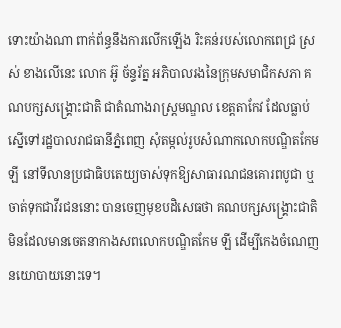ទោះយ៉ាងណា ពាក់ព័ន្ធនឹងការលើកឡើង រិះគន់របស់លោកពេជ្រ ស្រស់ ខាងលើនេះ លោក អ៊ូ ច័ន្ទរ័ត្ន អភិបាលរងនៃក្រុមសមាជិកសភា គណបក្សសង្គ្រោះជាតិ ជាតំណាងរាស្ត្រមណ្ឌល ខេត្តតាកែវ ដែលធ្លាប់ស្នើទៅរដ្ឋបាលរាជធានីភ្នំពេញ សុំតម្កល់រូបសំណាកលោកបណ្ឌិតកែម ឡី នៅទីលានប្រជាធិបតេយ្យចាស់ទុកឱ្យសាធារណជនគោរពបូជា ឬចាត់ទុកជាវីរជននោះ បានចេញមុខបដិសេធថា គណបក្សសង្គ្រោះជាតិ មិនដែលមានចេតនាកាងសពលោកបណ្ឌិតកែម ឡី ដើម្បីកេងចំណេញនយោបាយនោះទេ។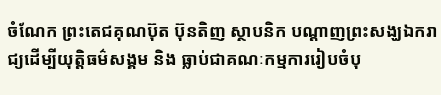ចំណែក ព្រះតេជគុណប៊ុត ប៊ុនតិញ ស្ថាបនិក បណ្តាញព្រះសង្ឃឯករាជ្យដើម្បីយុត្តិធម៌សង្គម និង ធ្លាប់ជាគណៈកម្មការរៀបចំបុ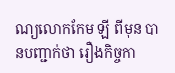ណ្យលោកកែម ឡី ពីមុន បានបញ្ជាក់ថា រឿងកិច្ចកា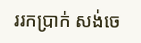ររកប្រាក់ សង់ចេ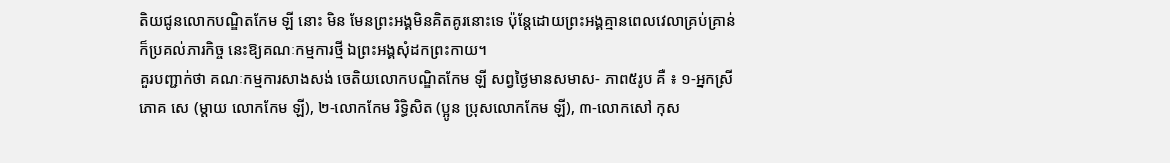តិយជូនលោកបណ្ឌិតកែម ឡី នោះ មិន មែនព្រះអង្គមិនគិតគូរនោះទេ ប៉ុន្តែដោយព្រះអង្គគ្មានពេលវេលាគ្រប់គ្រាន់ ក៏ប្រគល់ភារកិច្ច នេះឱ្យគណៈកម្មការថ្មី ឯព្រះអង្គសុំដកព្រះកាយ។
គួរបញ្ជាក់ថា គណៈកម្មការសាងសង់ ចេតិយលោកបណ្ឌិតកែម ឡី សព្វថ្ងៃមានសមាស- ភាព៥រូប គឺ ៖ ១-អ្នកស្រីភោគ សេ (ម្តាយ លោកកែម ឡី), ២-លោកកែម រិទ្ធិសិត (ប្អូន ប្រុសលោកកែម ឡី), ៣-លោកសៅ កុស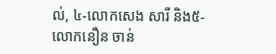ល់, ៤-លោកសេង សារី និង៥-លោកនឿន ចាន់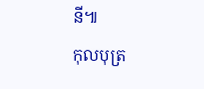នី៕
កុលបុត្រ